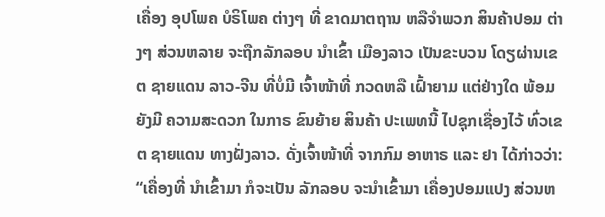ເຄື່ອງ ອຸປໂພຄ ບໍຣິໂພຄ ຕ່າງໆ ທີ່ ຂາດມາຕຖານ ຫລືຈຳພວກ ສິນຄ້າປອມ ຕ່າງໆ ສ່ວນຫລາຍ ຈະຖືກລັກລອບ ນຳເຂົ້າ ເມືອງລາວ ເປັນຂະບວນ ໂດຽຜ່ານເຂຕ ຊາຍແດນ ລາວ-ຈີນ ທີ່ບໍ່ມີ ເຈົ້າໜ້າທີ່ ກວດຫລື ເຝົ້າຍາມ ແຕ່ຢ່າງໃດ ພ້ອມຍັງມີ ຄວາມສະດວກ ໃນກາຣ ຂົນຍ້າຍ ສິນຄ້າ ປະເພທນີ້ ໄປຊຸກເຊື່ອງໄວ້ ທົ່ວເຂຕ ຊາຍແດນ ທາງຝັ່ງລາວ. ດັ່ງເຈົ້າໜ້າທີ່ ຈາກກົມ ອາຫາຣ ແລະ ຢາ ໄດ້ກ່າວວ່າ:
“ເຄື່ອງທີ່ ນຳເຂົ້າມາ ກໍຈະເປັນ ລັກລອບ ຈະນຳເຂົ້າມາ ເຄື່ອງປອມແປງ ສ່ວນຫ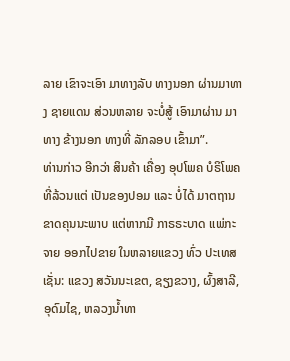ລາຍ ເຂົາຈະເອົາ ມາທາງລັບ ທາງນອກ ຜ່ານມາທາງ ຊາຍແດນ ສ່ວນຫລາຍ ຈະບໍ່ສູ້ ເອົາມາຜ່ານ ມາທາງ ຂ້າງນອກ ທາງທີ່ ລັກລອບ ເຂົ້າມາ”.
ທ່ານກ່າວ ອີກວ່າ ສິນຄ້າ ເຄື່ອງ ອຸປໂພຄ ບໍຣິໂພຄ ທີ່ລ້ວນແຕ່ ເປັນຂອງປອມ ແລະ ບໍ່ໄດ້ ມາຕຖານ ຂາດຄຸນນະພາບ ແຕ່ຫາກມີ ກາຣຣະບາດ ແພ່ກະຈາຍ ອອກໄປຂາຍ ໃນຫລາຍແຂວງ ທົ່ວ ປະເທສ ເຊັ່ນ: ແຂວງ ສວັນນະເຂຕ, ຊຽງຂວາງ, ຜົ້ງສາລີ, ອຸດົມໄຊ, ຫລວງນ້ຳທາ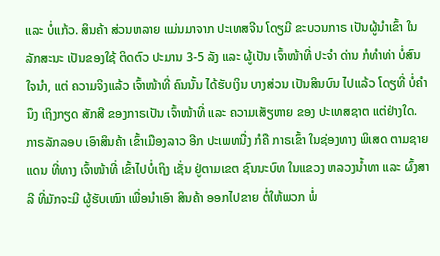ແລະ ບໍ່ແກ້ວ. ສິນຄ້າ ສ່ວນຫລາຍ ແມ່ນມາຈາກ ປະເທສຈີນ ໂດຽມີ ຂະບວນກາຣ ເປັນຜູ້ນຳເຂົ້າ ໃນລັກສະນະ ເປັນຂອງໃຊ້ ຕິດຕົວ ປະມານ 3-5 ລັງ ແລະ ຜູ້ເປັນ ເຈົ້າໜ້າທີ່ ປະຈຳ ດ່ານ ກໍທຳທ່າ ບໍ່ສົນໃຈນຳ, ແຕ່ ຄວາມຈິງແລ້ວ ເຈົ້າໜ້າທີ່ ຄົນນັ້ນ ໄດ້ຮັບເງິນ ບາງສ່ວນ ເປັນສິນບົນ ໄປແລ້ວ ໂດຽທີ່ ບໍ່ຄຳນຶງ ເຖິງກຽດ ສັກສີ ຂອງກາຣເປັນ ເຈົ້າໜ້າທີ່ ແລະ ຄວາມເສັຽຫາຍ ຂອງ ປະເທສຊາຕ ແຕ່ຢ່າງໃດ.
ກາຣລັກລອບ ເອົາສິນຄ້າ ເຂົ້າເມືອງລາວ ອີກ ປະເພທນື່ງ ກໍຄື ກາຣເຂົ້າ ໃນຊ່ອງທາງ ພິເສດ ຕາມຊາຍແດນ ທີ່ທາງ ເຈົ້າໜ້າທີ່ ເຂົ້າໄປບໍ່ເຖິງ ເຊັ່ນ ຢູ່ຕາມເຂຕ ຊົນນະບົທ ໃນແຂວງ ຫລວງນ້ຳທາ ແລະ ຜົ້ງສາລີ ທີ່ມັກຈະມີ ຜູ້ຮັບເໝົາ ເພື່ອນຳເອົາ ສິນຄ້າ ອອກໄປຂາຍ ຕໍ່ໃຫ້ພວກ ພໍ່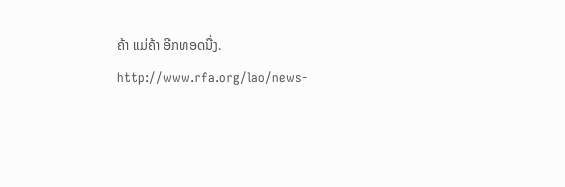ຄ້າ ແມ່ຄ້າ ອີກທອດນື່ງ.
http://www.rfa.org/lao/news-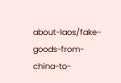about-laos/fake-goods-from-china-to-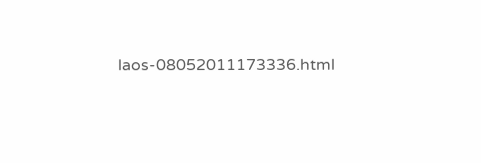laos-08052011173336.html